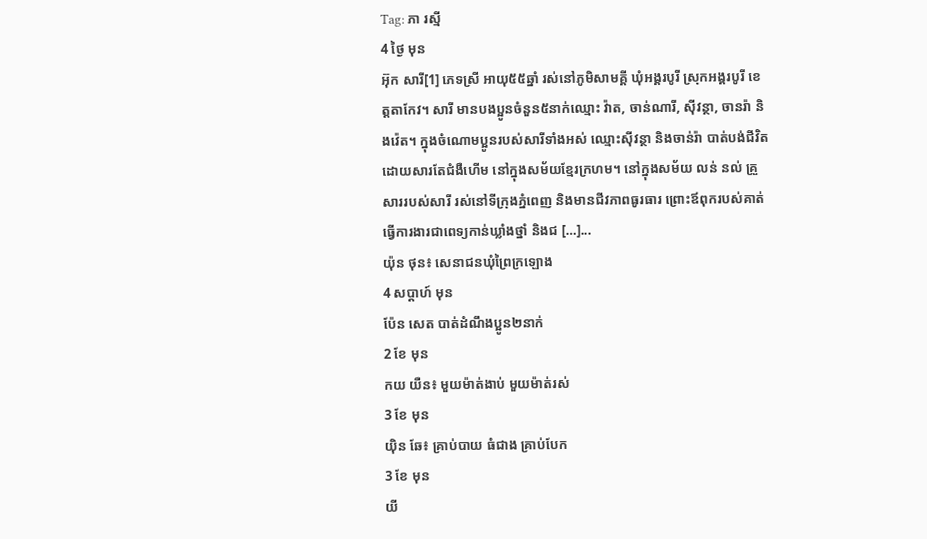Tag: ភា រស្មី
4 ថ្ងៃ មុន
អ៊ុក សារី[1] ភេទស្រី អាយុ៥៥ឆ្នាំ រស់នៅភូមិសាមគ្គី ឃុំអង្គរបូរី ស្រុកអង្គរបូរី ខេត្តតាកែវ។ សារី មានបងប្អូនចំនួន៥នាក់ឈ្មោះ វ៉ាត, ចាន់ណារី, ស៊ីវន្ថា, ចានរ៉ា និងវ៉េត។ ក្នុងចំណោមប្អូនរបស់សារីទាំងអស់ ឈ្មោះស៊ីវន្ថា និងចាន់រ៉ា បាត់បង់ជីវិតដោយសារតែជំងឺហើម នៅក្នុងសម័យខ្មែរក្រហម។ នៅក្នុងសម័យ លន់ នល់ គ្រួសាររបស់សារី រស់នៅទីក្រុងភ្នំពេញ និងមានជីវភាពធូរធារ ព្រោះឪពុករបស់គាត់ធ្វើការងារជាពេទ្យកាន់ឃ្លាំងថ្នាំ និងជ […]...
យ៉ុន ថុន៖ សេនាជនឃុំព្រៃក្រឡោង
4 សប្ដាហ៍ មុន
ប៉ែន សេត បាត់ដំណឹងប្អូន២នាក់
2 ខែ មុន
កយ យឺន៖ មួយម៉ាត់ងាប់ មួយម៉ាត់រស់
3 ខែ មុន
យ៉ិន ឆែ៖ គ្រាប់បាយ ធំជាង គ្រាប់បែក
3 ខែ មុន
យី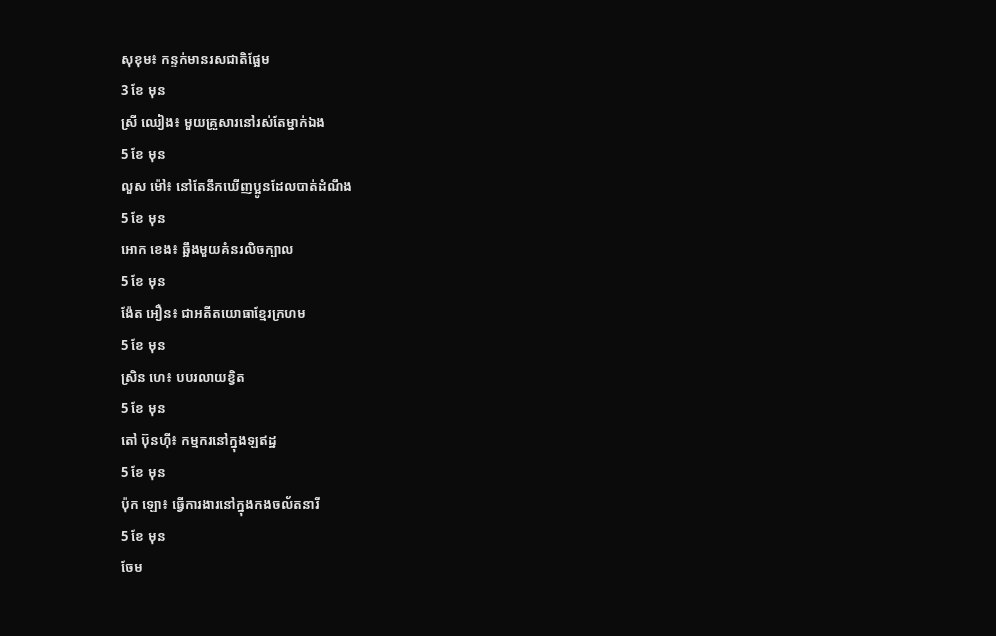សុខុម៖ កន្ទក់មានរសជាតិផ្អែម
3 ខែ មុន
ស្រី ឈៀង៖ មួយគ្រួសារនៅរស់តែម្នាក់ឯង
5 ខែ មុន
លួស ម៉ៅ៖ នៅតែនឹកឃើញប្អូនដែលបាត់ដំណឹង
5 ខែ មុន
អោក ខេង៖ ឆ្អឹងមួយគំនរលិចក្បាល
5 ខែ មុន
ង៉ែត អឿន៖ ជាអតីតយោធាខ្មែរក្រហម
5 ខែ មុន
ស្រិន ហេ៖ បបរលាយខ្វិត
5 ខែ មុន
តៅ ប៊ុនហ៊ី៖ កម្មករនៅក្នុងឡឥដ្ឋ
5 ខែ មុន
ប៉ុក ឡោ៖ ធ្វើការងារនៅក្នុងកងចល័តនារី
5 ខែ មុន
ចែម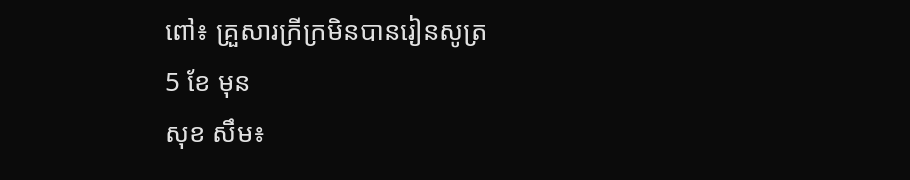ពៅ៖ គ្រួសារក្រីក្រមិនបានរៀនសូត្រ
5 ខែ មុន
សុខ សឹម៖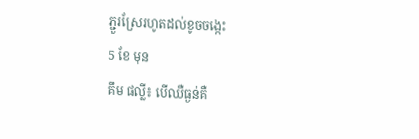ភ្ជួរស្រែរហូតដល់ខូចចង្កេះ
5 ខែ មុន
គឹម ផល្លី៖ បើឈឺធ្ងន់គឺ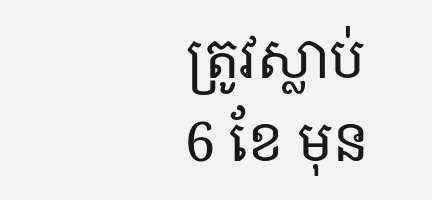ត្រូវស្លាប់
6 ខែ មុន